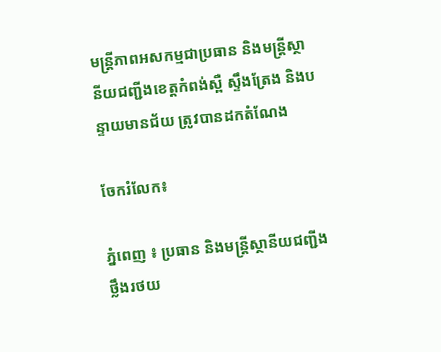មន្ត្រីភាពអសកម្មជាប្រធាន និងមន្ត្រីស្ថានីយជញ្ជីងខេត្តកំពង់ស្ពឺ ស្ទឹងត្រែង និងបន្ទាយមានជ័យ ត្រូវបានដកតំណែង

ចែករំលែក៖

ភ្នំពេញ ៖ ប្រធាន និងមន្ត្រីស្ថានីយជញ្ជីងថ្លឹងរថយ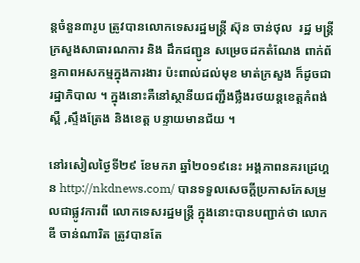ន្តចំនួន៣រូប ត្រូវបានលោកទេសរដ្ឋមន្ត្រី ស៊ុន ចាន់ថុល  រដ្ឋ មន្ត្រីក្រសួងសាធារណការ និង ដឹកជញ្ជូន សម្រេចដកតំណែង ពាក់ព័ន្ធភាពអសកម្មក្នុងការងារ ប៉ះពាល់ដល់មុខ មាត់ក្រសួង ក៏ដូចជារដ្ឋាភិបាល ។ ក្នុងនោះគឺនៅស្ថានីយជញ្ជីងថ្លឹងរថយន្តខេត្តកំពង់ស្ពឺ ,ស្ទឹងត្រែង និងខេត្ត បន្ទាយមានជ័យ ។

នៅរសៀលថ្ងៃទី២៩ ខែមករា ឆ្នាំ២០១៩នេះ អង្គភាពនគរដ្រេហ្គន http://nkdnews.com/ បានទទួលសេចក្តីប្រកាសកែសម្រួលជាផ្លូវការពី លោកទេសរដ្ឋមន្ត្រី ក្នុងនោះបានបញ្ជាក់ថា លោក ឌី ចាន់ណារិត ត្រូវបានតែ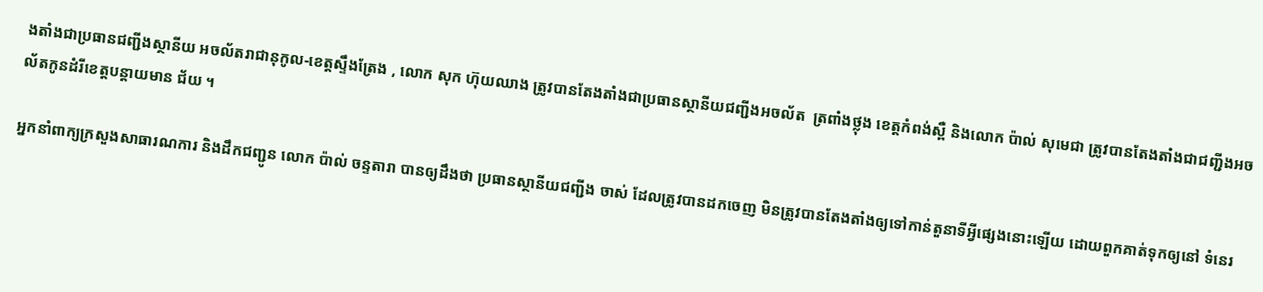ងតាំងជាប្រធានជញ្ជីងស្ថានីយ អចល័តរាជានុកូល-ខេត្តស្ទឹងត្រែង , លោក សុក ហ៊ុយឈាង ត្រូវបានតែងតាំងជាប្រធានស្ថានីយជញ្ជីងអចល័ត  ត្រពាំងថ្លុង ខេត្តកំពង់ស្ពឺ និងលោក ប៉ាល់ សុមេជា ត្រូវបានតែងតាំងជាជញ្ជីងអចល័តកូនដំរីខេត្តបន្តាយមាន ជ័យ ។

អ្នកនាំពាក្យក្រសួងសាធារណការ និងដឹកជញ្ជូន លោក ប៉ាល់ ចន្ទតារា បានឲ្យដឹងថា ប្រធានស្ថានីយជញ្ជីង ចាស់ ដែលត្រូវបានដកចេញ មិនត្រូវបានតែងតាំងឲ្យទៅកាន់តួនាទីអ្វីផ្សេងនោះឡើយ ដោយពួកគាត់ទុកឲ្យនៅ ទំនេរ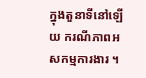ក្នុងតួនាទីនៅឡើយ ករណីភាពអសកម្មការងារ ។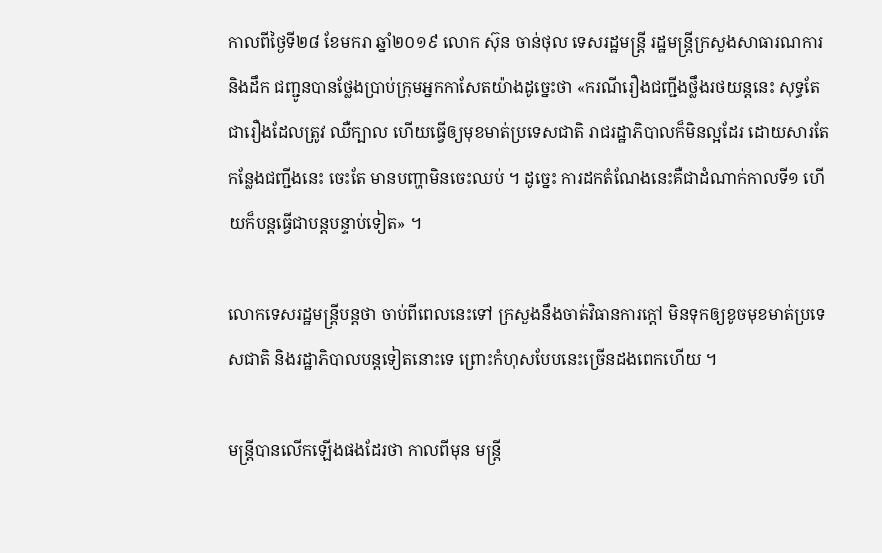កាលពីថ្ងៃទី២៨ ខែមករា ឆ្នាំ២០១៩ លោក ស៊ុន ចាន់ថុល ទេសរដ្ឋមន្ត្រី រដ្ឋមន្ត្រីក្រសួងសាធារណការ និងដឹក ជញ្ជូនបានថ្លែងប្រាប់ក្រុមអ្នកកាសែតយ៉ាងដូច្នេះថា «ករណីរឿងជញ្ជីងថ្លឹងរថយន្តនេះ សុទ្ធតែជារឿងដែលត្រូវ ឈឺក្បាល ហើយធ្វើឲ្យមុខមាត់ប្រទេសជាតិ រាជរដ្ឋាភិបាលក៏មិនល្អដែរ ដោយសារតែកន្លែងជញ្ជីងនេះ ចេះតែ មានបញ្ហាមិនចេះឈប់ ។ ដូច្នេះ ការដកតំណែងនេះគឺជាដំណាក់កាលទី១ ហើយក៏បន្តធ្វើជាបន្តបន្ទាប់ទៀត» ។

លោកទេសរដ្ឋមន្ត្រីបន្តថា ចាប់ពីពេលនេះទៅ ក្រសួងនឹងចាត់វិធានការក្តៅ មិនទុកឲ្យខូចមុខមាត់ប្រទេសជាតិ និងរដ្ឋាភិបាលបន្តទៀតនោះទេ ព្រោះកំហុសបែបនេះច្រើនដងពេកហើយ ។

មន្ត្រីបានលើកឡើងផងដែរថា កាលពីមុន មន្ត្រី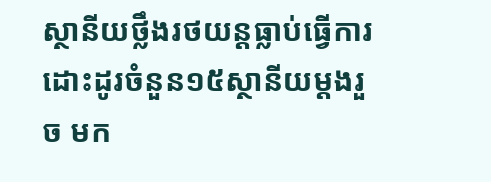ស្ថានីយថ្លឹងរថយន្តធ្លាប់ធ្វើការដោះដូរចំនួន១៥ស្ថានីយម្តងរួច មក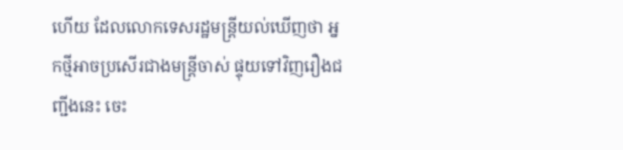ហើយ ដែលលោកទេសរដ្ឋមន្ត្រីយល់ឃើញថា អ្នកថ្មីអាចប្រសើរជាងមន្ត្រីចាស់ ផ្ទុយទៅវិញរឿងជញ្ជីងនេះ ចេះ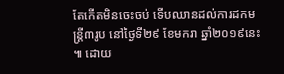តែកើតមិនចេះចប់ ទើបឈានដល់ការដកមន្ត្រី៣រូប នៅថ្ងៃទី២៩ ខែមករា ឆ្នាំ២០១៩នេះ ៕ ដោយ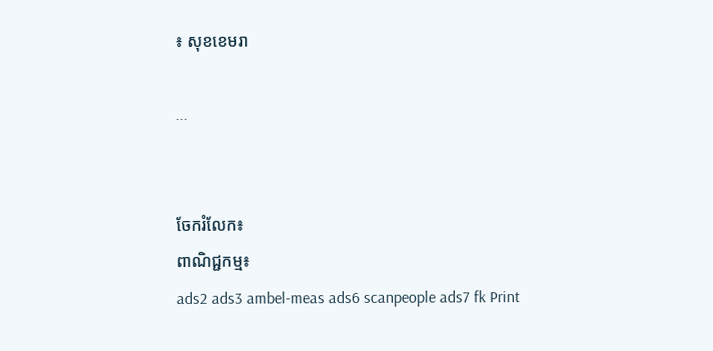៖ សុខខេមរា

...


ចែករំលែក៖
ពាណិជ្ជកម្ម៖
ads2 ads3 ambel-meas ads6 scanpeople ads7 fk Print